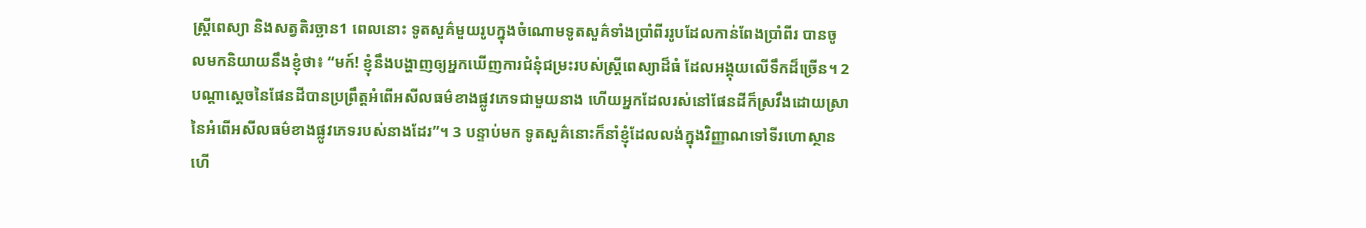ស្ត្រីពេស្យា និងសត្វតិរច្ឆាន1 ពេលនោះ ទូតសួគ៌មួយរូបក្នុងចំណោមទូតសួគ៌ទាំងប្រាំពីររូបដែលកាន់ពែងប្រាំពីរ បានចូលមកនិយាយនឹងខ្ញុំថា៖ “មក៍! ខ្ញុំនឹងបង្ហាញឲ្យអ្នកឃើញការជំនុំជម្រះរបស់ស្ត្រីពេស្យាដ៏ធំ ដែលអង្គុយលើទឹកដ៏ច្រើន។ 2 បណ្ដាស្ដេចនៃផែនដីបានប្រព្រឹត្តអំពើអសីលធម៌ខាងផ្លូវភេទជាមួយនាង ហើយអ្នកដែលរស់នៅផែនដីក៏ស្រវឹងដោយស្រានៃអំពើអសីលធម៌ខាងផ្លូវភេទរបស់នាងដែរ”។ 3 បន្ទាប់មក ទូតសួគ៌នោះក៏នាំខ្ញុំដែលលង់ក្នុងវិញ្ញាណទៅទីរហោស្ថាន ហើ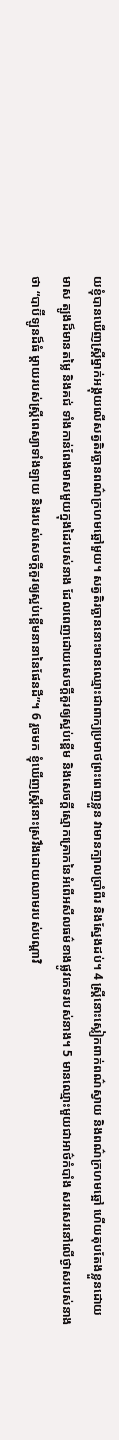យខ្ញុំបានឃើញស្ត្រីម្នាក់អង្គុយលើសត្វតិរច្ឆានពណ៌ក្រហមឆ្អៅមួយ។ សត្វតិរច្ឆាននោះមានឈ្មោះជាពាក្យប្រមាថព្រះពេញខ្លួន វាមានក្បាលប្រាំពីរ និងស្នែងដប់។ 4 ស្ត្រីនោះស្លៀកពាក់ពណ៌ស្វាយ និងពណ៌ក្រហមឆ្អៅ ហើយតុបតែងខ្លួនដោយមាស ត្បូងដ៏មានតម្លៃ និងគជ់ ទាំងកាន់ពែងមាសមួយក្នុងដៃរបស់នាង ដែលពេញដោយសេចក្ដីគួរឲ្យស្អប់ខ្ពើម និងសេចក្ដីស្មោកគ្រោកនៃអំពើអសីលធម៌ខាងផ្លូវភេទរបស់នាង។ 5 មានឈ្មោះមួយជាអាថ៌កំបាំង សរសេរនៅលើថ្ងាសរបស់នាងថា “បាប៊ីឡូនដ៏ធំ ម្ដាយរបស់ស្ត្រីពេស្យាទាំងឡាយ និងរបស់សេចក្ដីគួរឲ្យស្អប់ខ្ពើមនានានៃផែនដី”។ 6 រួចមក ខ្ញុំឃើញស្ត្រីនោះស្រវឹងដោយឈាមរបស់បណ្ដាវិ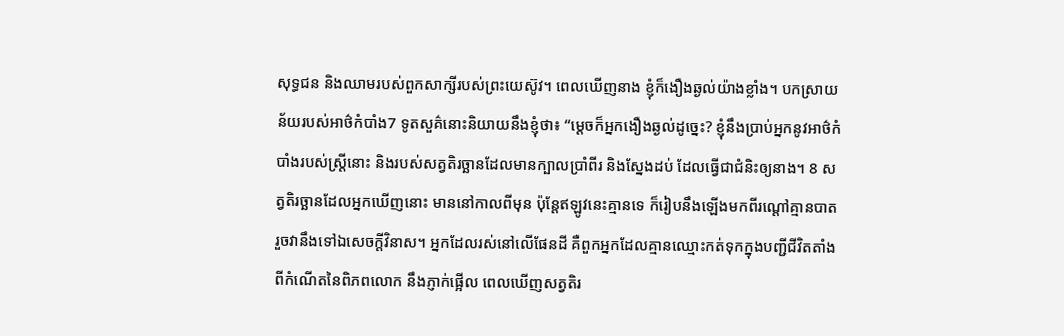សុទ្ធជន និងឈាមរបស់ពួកសាក្សីរបស់ព្រះយេស៊ូវ។ ពេលឃើញនាង ខ្ញុំក៏ងឿងឆ្ងល់យ៉ាងខ្លាំង។ បកស្រាយន័យរបស់អាថ៌កំបាំង7 ទូតសួគ៌នោះនិយាយនឹងខ្ញុំថា៖ “ម្ដេចក៏អ្នកងឿងឆ្ងល់ដូច្នេះ? ខ្ញុំនឹងប្រាប់អ្នកនូវអាថ៌កំបាំងរបស់ស្ត្រីនោះ និងរបស់សត្វតិរច្ឆានដែលមានក្បាលប្រាំពីរ និងស្នែងដប់ ដែលធ្វើជាជំនិះឲ្យនាង។ 8 សត្វតិរច្ឆានដែលអ្នកឃើញនោះ មាននៅកាលពីមុន ប៉ុន្តែឥឡូវនេះគ្មានទេ ក៏រៀបនឹងឡើងមកពីរណ្ដៅគ្មានបាត រួចវានឹងទៅឯសេចក្ដីវិនាស។ អ្នកដែលរស់នៅលើផែនដី គឺពួកអ្នកដែលគ្មានឈ្មោះកត់ទុកក្នុងបញ្ជីជីវិតតាំងពីកំណើតនៃពិភពលោក នឹងភ្ញាក់ផ្អើល ពេលឃើញសត្វតិរ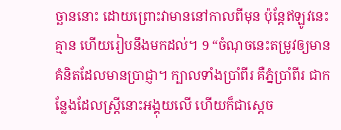ច្ឆាននោះ ដោយព្រោះវាមាននៅកាលពីមុន ប៉ុន្តែឥឡូវនេះគ្មាន ហើយរៀបនឹងមកដល់។ 9 “ចំណុចនេះតម្រូវឲ្យមានគំនិតដែលមានប្រាជ្ញា។ ក្បាលទាំងប្រាំពីរ គឺភ្នំប្រាំពីរ ជាកន្លែងដែលស្ត្រីនោះអង្គុយលើ ហើយក៏ជាស្ដេច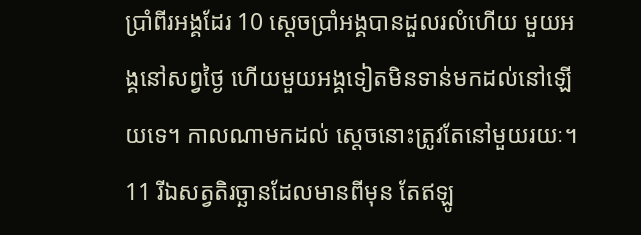ប្រាំពីរអង្គដែរ 10 ស្ដេចប្រាំអង្គបានដួលរលំហើយ មួយអង្គនៅសព្វថ្ងៃ ហើយមួយអង្គទៀតមិនទាន់មកដល់នៅឡើយទេ។ កាលណាមកដល់ ស្ដេចនោះត្រូវតែនៅមួយរយៈ។ 11 រីឯសត្វតិរច្ឆានដែលមានពីមុន តែឥឡូ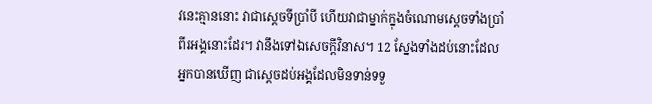វនេះគ្មាននោះ វាជាស្ដេចទីប្រាំបី ហើយវាជាម្នាក់ក្នុងចំណោមស្ដេចទាំងប្រាំពីរអង្គនោះដែរ។ វានឹងទៅឯសេចក្ដីវិនាស។ 12 ស្នែងទាំងដប់នោះដែលអ្នកបានឃើញ ជាស្ដេចដប់អង្គដែលមិនទាន់ទទួ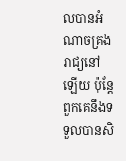លបានអំណាចគ្រងរាជ្យនៅឡើយ ប៉ុន្តែពួកគេនឹងទទួលបានសិ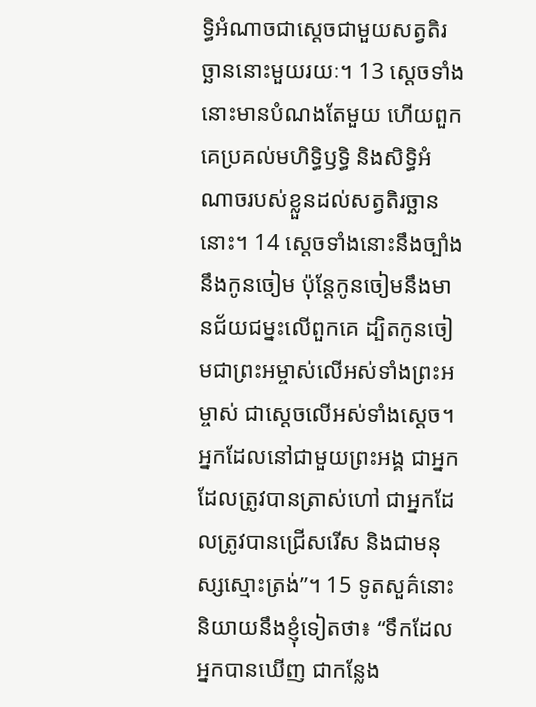ទ្ធិអំណាចជាស្ដេចជាមួយសត្វតិរច្ឆាននោះមួយរយៈ។ 13 ស្ដេចទាំងនោះមានបំណងតែមួយ ហើយពួកគេប្រគល់មហិទ្ធិឫទ្ធិ និងសិទ្ធិអំណាចរបស់ខ្លួនដល់សត្វតិរច្ឆាននោះ។ 14 ស្ដេចទាំងនោះនឹងច្បាំងនឹងកូនចៀម ប៉ុន្តែកូនចៀមនឹងមានជ័យជម្នះលើពួកគេ ដ្បិតកូនចៀមជាព្រះអម្ចាស់លើអស់ទាំងព្រះអម្ចាស់ ជាស្ដេចលើអស់ទាំងស្ដេច។ អ្នកដែលនៅជាមួយព្រះអង្គ ជាអ្នកដែលត្រូវបានត្រាស់ហៅ ជាអ្នកដែលត្រូវបានជ្រើសរើស និងជាមនុស្សស្មោះត្រង់”។ 15 ទូតសួគ៌នោះនិយាយនឹងខ្ញុំទៀតថា៖ “ទឹកដែលអ្នកបានឃើញ ជាកន្លែង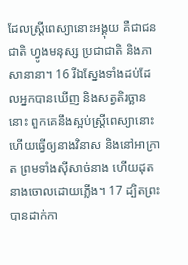ដែលស្ត្រីពេស្យានោះអង្គុយ គឺជាជនជាតិ ហ្វូងមនុស្ស ប្រជាជាតិ និងភាសានានា។ 16 រីឯស្នែងទាំងដប់ដែលអ្នកបានឃើញ និងសត្វតិរច្ឆាននោះ ពួកគេនឹងស្អប់ស្ត្រីពេស្យានោះ ហើយធ្វើឲ្យនាងវិនាស និងនៅអាក្រាត ព្រមទាំងស៊ីសាច់នាង ហើយដុតនាងចោលដោយភ្លើង។ 17 ដ្បិតព្រះបានដាក់កា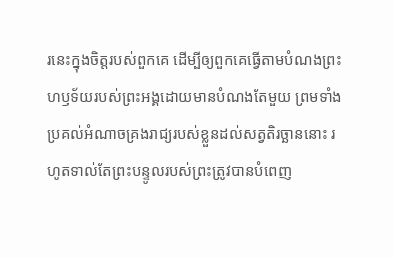រនេះក្នុងចិត្តរបស់ពួកគេ ដើម្បីឲ្យពួកគេធ្វើតាមបំណងព្រះហឫទ័យរបស់ព្រះអង្គដោយមានបំណងតែមួយ ព្រមទាំងប្រគល់អំណាចគ្រងរាជ្យរបស់ខ្លួនដល់សត្វតិរច្ឆាននោះ រហូតទាល់តែព្រះបន្ទូលរបស់ព្រះត្រូវបានបំពេញ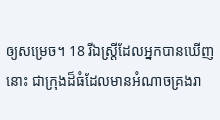ឲ្យសម្រេច។ 18 រីឯស្ត្រីដែលអ្នកបានឃើញនោះ ជាក្រុងដ៏ធំដែលមានអំណាចគ្រងរា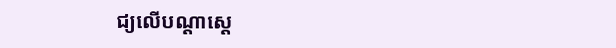ជ្យលើបណ្ដាស្ដេ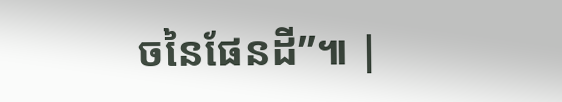ចនៃផែនដី”៕ |